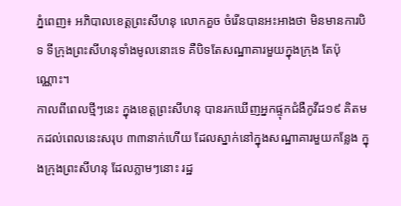ភ្នំពេញ៖ អភិបាលខេត្តព្រះសីហនុ លោកគួច ចំរើនបានអះអាងថា មិនមានការបិទ ទីក្រុងព្រះសីហនុទាំងមូលនោះទេ គឺបិទតែសណ្ឋាគារមួយក្នុងក្រុង តែប៉ុណ្ណោះ។
កាលពីពេលថ្មីៗនេះ ក្នុងខេត្តព្រះសីហនុ បានរកឃើញអ្នកផ្ទុកជំងឺកូវីដ១៩ គិតមកដល់ពេលនេះសរុប ៣៣នាក់ហើយ ដែលស្នាក់នៅក្នុងសណ្ឋាគារមួយកន្លែង ក្នុងក្រុងព្រះសីហនុ ដែលភ្លាមៗនោះ រដ្ឋ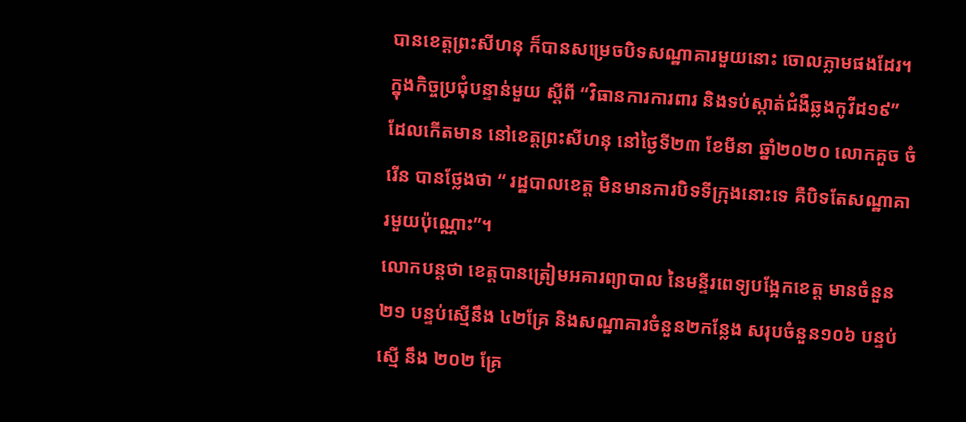បានខេត្តព្រះសីហនុ ក៏បានសម្រេចបិទសណ្ឋាគារមួយនោះ ចោលភ្លាមផងដែរ។
ក្នុងកិច្ចប្រជុំបន្ទាន់មួយ ស្តីពី “វិធានការការពារ និងទប់ស្កាត់ជំងឺឆ្លងកូវីដ១៩” ដែលកើតមាន នៅខេត្តព្រះសីហនុ នៅថ្ងៃទី២៣ ខែមីនា ឆ្នាំ២០២០ លោកគួច ចំរើន បានថ្លែងថា “ រដ្ឋបាលខេត្ត មិនមានការបិទទីក្រុងនោះទេ គឺបិទតែសណ្ឋាគារមួយប៉ុណ្ណោះ”។
លោកបន្តថា ខេត្តបានត្រៀមអគារព្យាបាល នៃមន្ទីរពេទ្យបង្អែកខេត្ត មានចំនួន ២១ បន្ទប់ស្មើនឹង ៤២គ្រែ និងសណ្ឋាគារចំនួន២កន្លែង សរុបចំនួន១០៦ បន្ទប់ស្មើ នឹង ២០២ គ្រែ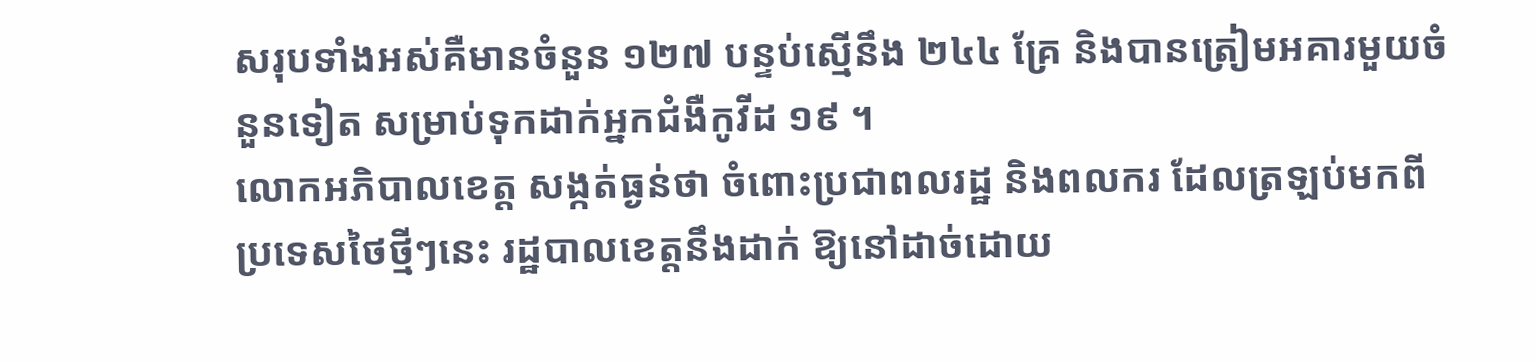សរុបទាំងអស់គឺមានចំនួន ១២៧ បន្ទប់ស្មើនឹង ២៤៤ គ្រែ និងបានត្រៀមអគារមួយចំនួនទៀត សម្រាប់ទុកដាក់អ្នកជំងឺកូវីដ ១៩ ។
លោកអភិបាលខេត្ត សង្កត់ធ្ងន់ថា ចំពោះប្រជាពលរដ្ឋ និងពលករ ដែលត្រឡប់មកពីប្រទេសថៃថ្មីៗនេះ រដ្ឋបាលខេត្តនឹងដាក់ ឱ្យនៅដាច់ដោយ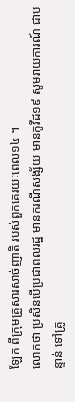ឡែក ពីក្រុមគ្រួសារសាច់ញាតិ របស់ពួកគេរយៈពេល១៤ ។
លោកថា ប្រសិនបើប្រជាពលរដ្ឋ មានករណីសង្ស័យ មានកូវីដ១៩ សូមរាយការណ៍ ជាបន្ទាន់ ទៅគ្រូ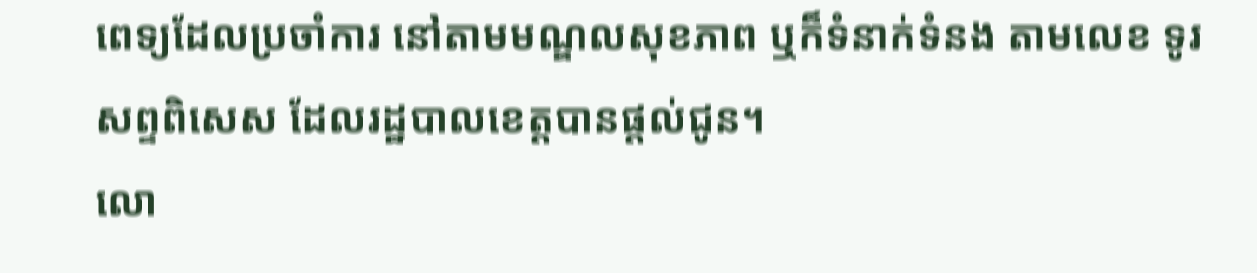ពេទ្យដែលប្រចាំការ នៅតាមមណ្ឌលសុខភាព ឬក៏ទំនាក់ទំនង តាមលេខ ទូរសព្ទពិសេស ដែលរដ្ឋបាលខេត្តបានផ្តល់ជូន។
លោ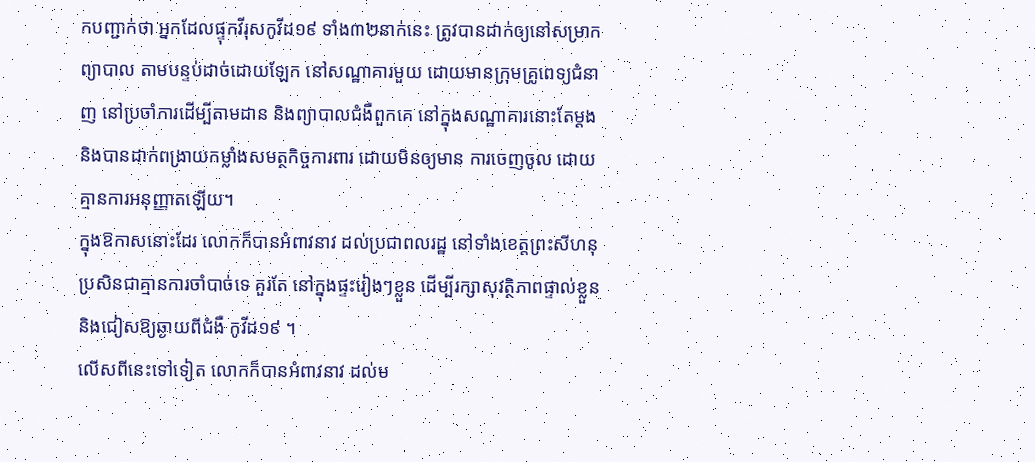កបញ្ជាក់ថា អ្នកដែលផ្ទុកវីរុសកូវីដ១៩ ទាំង៣២នាក់នេះ ត្រូវបានដាក់ឲ្យនៅសម្រាកព្យាបាល តាមបន្ទប់ដាច់ដោយឡែក នៅសណ្ឋាគារមួយ ដោយមានក្រុមគ្រូពេទ្យជំនាញ នៅប្រចាំការដើម្បីតាមដាន និងព្យាបាលជំងឺពួកគេ នៅក្នុងសណ្ឋាគារនោះតែម្ដង និងបានដាក់ពង្រាយកម្លាំងសមត្ថកិច្ចការពារ ដោយមិនឲ្យមាន ការចេញចូល ដោយគ្មានការអនុញ្ញាតឡើយ។
ក្នុងឱកាសនោះដែរ លោកក៏បានអំពាវនាវ ដល់ប្រជាពលរដ្ឋ នៅទាំងខេត្តព្រះសីហនុ ប្រសិនជាគ្មានការចាំបាច់ទេ គួរតែ នៅក្នុងផ្ទះរៀងៗខ្លួន ដើម្បីរក្សាសុវត្ថិភាពផ្ទាល់ខ្លួន និងជៀសឱ្យឆ្ងាយពីជំងឺ កូវីដ១៩ ។
លើសពីនេះទៅទៀត លោកក៏បានអំពាវនាវ ដល់ម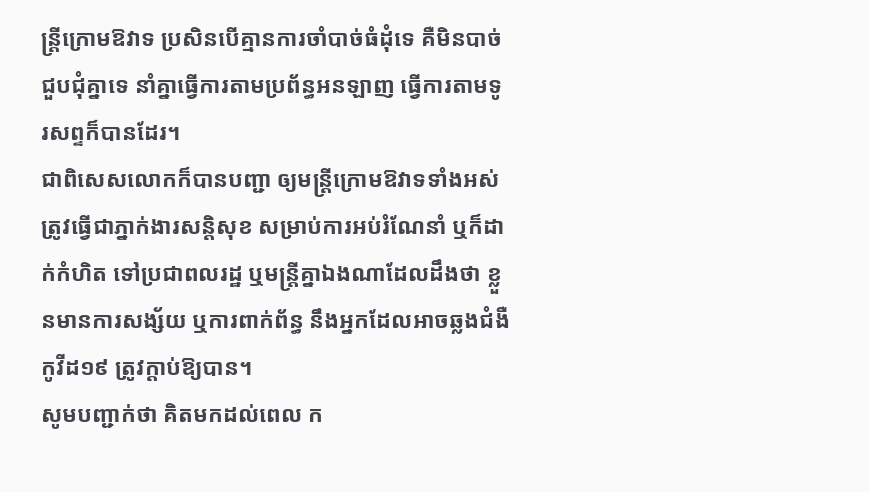ន្រ្តីក្រោមឱវាទ ប្រសិនបើគ្មានការចាំបាច់ធំដុំទេ គឺមិនបាច់ជួបជុំគ្នាទេ នាំគ្នាធ្វើការតាមប្រព័ន្ធអនឡាញ ធ្វើការតាមទូរសព្ទក៏បានដែរ។
ជាពិសេសលោកក៏បានបញ្ជា ឲ្យមន្រ្តីក្រោមឱវាទទាំងអស់ ត្រូវធ្វើជាភ្នាក់ងារសន្តិសុខ សម្រាប់ការអប់រំណែនាំ ឬក៏ដាក់កំហិត ទៅប្រជាពលរដ្ឋ ឬមន្ត្រីគ្នាឯងណាដែលដឹងថា ខ្លួនមានការសង្ស័យ ឬការពាក់ព័ន្ធ នឹងអ្នកដែលអាចឆ្លងជំងឺកូវីដ១៩ ត្រូវក្តាប់ឱ្យបាន។
សូមបញ្ជាក់ថា គិតមកដល់ពេល ក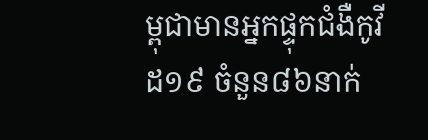ម្ពុជាមានអ្នកផ្ទុកជំងឺកូវីដ១៩ ចំនួន៨៦នាក់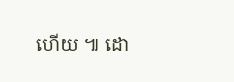ហើយ ៕ ដោ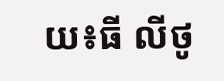យ៖ធី លីថូ